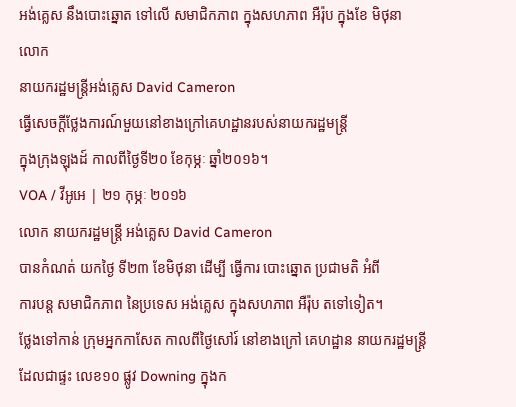អង់គ្លេស នឹងបោះឆ្នោត ទៅលើ សមាជិកភាព ក្នុងសហភាព អឺរ៉ុប ក្នុងខែ មិថុនា
លោក
នាយករដ្ឋមន្ត្រីអង់គ្លេស David Cameron
ធ្វើសេចក្តីថ្លែងការណ៍មួយនៅខាងក្រៅគេហដ្ឋានរបស់នាយករដ្ឋមន្រ្តី
ក្នុងក្រុងឡុងដ៍ កាលពីថ្ងៃទី២០ ខែកុម្ភៈ ឆ្នាំ២០១៦។
VOA / វីអូអេ | ២១ កុម្ភៈ ២០១៦
លោក នាយករដ្ឋមន្ត្រី អង់គ្លេស David Cameron
បានកំណត់ យកថ្ងៃ ទី២៣ ខែមិថុនា ដើម្បី ធ្វើការ បោះឆ្នោត ប្រជាមតិ អំពី
ការបន្ត សមាជិកភាព នៃប្រទេស អង់គ្លេស ក្នុងសហភាព អឺរ៉ុប តទៅទៀត។
ថ្លែងទៅកាន់ ក្រុមអ្នកកាសែត កាលពីថ្ងៃសៅរ៍ នៅខាងក្រៅ គេហដ្ឋាន នាយករដ្ឋមន្ត្រី ដែលជាផ្ទះ លេខ១០ ផ្លូវ Downing ក្នុងក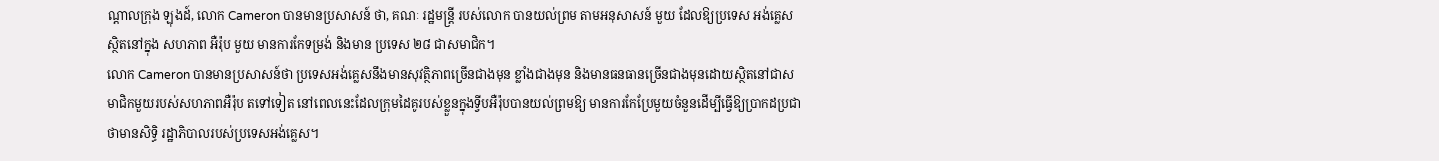ណ្តាលក្រុង ឡុងដ៍, លោក Cameron បានមានប្រសាសន៍ ថា, គណៈ រដ្ឋមន្ត្រី របស់លោក បានយល់ព្រម តាមអនុសាសន៍ មួយ ដែលឱ្យប្រទេស អង់គ្លេស ស្ថិតនៅក្នុង សហភាព អឺរ៉ុប មួយ មានការកែទម្រង់ និងមាន ប្រទេស ២៨ ជាសមាជិក។
លោក Cameron បានមានប្រសាសន៍ថា ប្រទេសអង់គ្លេសនឹងមានសុវត្ថិភាពច្រើនជាងមុន ខ្លាំងជាងមុន និងមានធនធានច្រើនជាងមុនដោយស្ថិតនៅជាសមាជិកមួយរបស់សហភាពអឺរ៉ុប តទៅទៀត នៅពេលនេះដែលក្រុមដៃគូរបស់ខ្លួនក្នុងទ្វីបអឺរ៉ុបបានយល់ព្រមឱ្យ មានការកែប្រែមួយចំនួនដើម្បីធ្វើឱ្យប្រាកដប្រជាថាមានសិទ្ធិ រដ្ឋាភិបាលរបស់ប្រទេសអង់គ្លេស។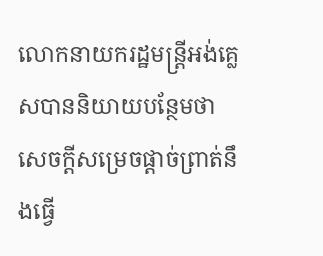លោកនាយករដ្ឋមន្ត្រីអង់គ្លេសបាននិយាយបន្ថែមថា សេចក្តីសម្រេចផ្តាច់ព្រាត់នឹងធ្វើ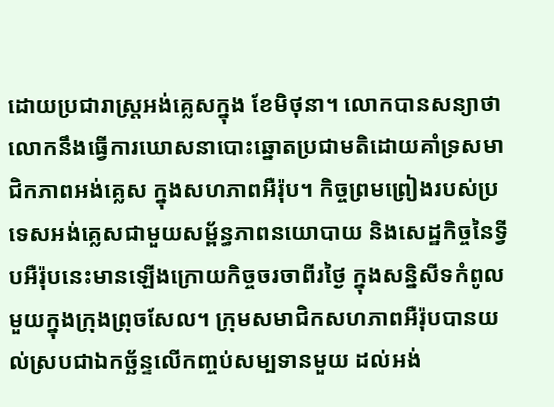ដោយប្រជារាស្ត្រអង់គ្លេសក្នុង ខែមិថុនា។ លោកបានសន្យាថា លោកនឹងធ្វើការឃោសនាបោះឆ្នោតប្រជាមតិដោយគាំទ្រសមាជិកភាពអង់គ្លេស ក្នុងសហភាពអឺរ៉ុប។ កិច្ចព្រមព្រៀងរបស់ប្រទេសអង់គ្លេសជាមួយសម្ព័ន្ធភាពនយោបាយ និងសេដ្ឋកិច្ចនៃទ្វីបអឺរ៉ុបនេះមានឡើងក្រោយកិច្ចចរចាពីរថ្ងៃ ក្នុងសន្និសីទកំពូលមួយក្នុងក្រុងព្រុចសែល។ ក្រុមសមាជិកសហភាពអឺរ៉ុបបានយល់ស្របជាឯកច្ឆ័ន្ទលើកញ្ចប់សម្បទានមួយ ដល់អង់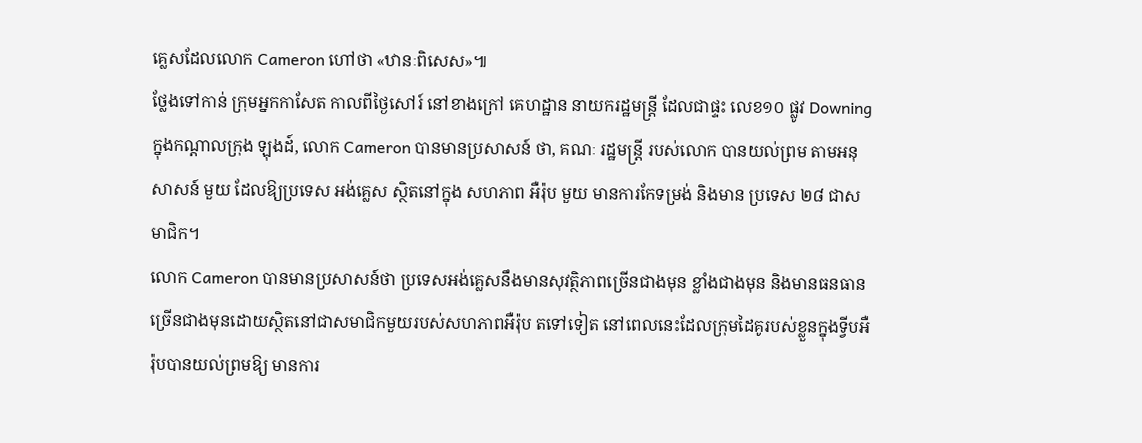គ្លេសដែលលោក Cameron ហៅថា «ឋានៈពិសេស»៕
ថ្លែងទៅកាន់ ក្រុមអ្នកកាសែត កាលពីថ្ងៃសៅរ៍ នៅខាងក្រៅ គេហដ្ឋាន នាយករដ្ឋមន្ត្រី ដែលជាផ្ទះ លេខ១០ ផ្លូវ Downing ក្នុងកណ្តាលក្រុង ឡុងដ៍, លោក Cameron បានមានប្រសាសន៍ ថា, គណៈ រដ្ឋមន្ត្រី របស់លោក បានយល់ព្រម តាមអនុសាសន៍ មួយ ដែលឱ្យប្រទេស អង់គ្លេស ស្ថិតនៅក្នុង សហភាព អឺរ៉ុប មួយ មានការកែទម្រង់ និងមាន ប្រទេស ២៨ ជាសមាជិក។
លោក Cameron បានមានប្រសាសន៍ថា ប្រទេសអង់គ្លេសនឹងមានសុវត្ថិភាពច្រើនជាងមុន ខ្លាំងជាងមុន និងមានធនធានច្រើនជាងមុនដោយស្ថិតនៅជាសមាជិកមួយរបស់សហភាពអឺរ៉ុប តទៅទៀត នៅពេលនេះដែលក្រុមដៃគូរបស់ខ្លួនក្នុងទ្វីបអឺរ៉ុបបានយល់ព្រមឱ្យ មានការ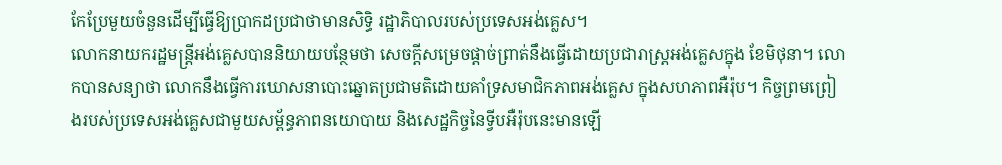កែប្រែមួយចំនួនដើម្បីធ្វើឱ្យប្រាកដប្រជាថាមានសិទ្ធិ រដ្ឋាភិបាលរបស់ប្រទេសអង់គ្លេស។
លោកនាយករដ្ឋមន្ត្រីអង់គ្លេសបាននិយាយបន្ថែមថា សេចក្តីសម្រេចផ្តាច់ព្រាត់នឹងធ្វើដោយប្រជារាស្ត្រអង់គ្លេសក្នុង ខែមិថុនា។ លោកបានសន្យាថា លោកនឹងធ្វើការឃោសនាបោះឆ្នោតប្រជាមតិដោយគាំទ្រសមាជិកភាពអង់គ្លេស ក្នុងសហភាពអឺរ៉ុប។ កិច្ចព្រមព្រៀងរបស់ប្រទេសអង់គ្លេសជាមួយសម្ព័ន្ធភាពនយោបាយ និងសេដ្ឋកិច្ចនៃទ្វីបអឺរ៉ុបនេះមានឡើ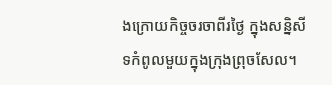ងក្រោយកិច្ចចរចាពីរថ្ងៃ ក្នុងសន្និសីទកំពូលមួយក្នុងក្រុងព្រុចសែល។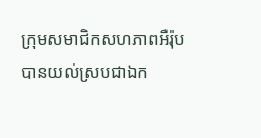ក្រុមសមាជិកសហភាពអឺរ៉ុបបានយល់ស្របជាឯក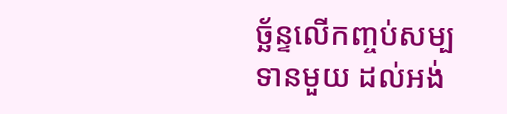ច្ឆ័ន្ទលើកញ្ចប់សម្បទានមួយ ដល់អង់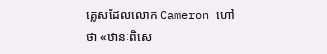គ្លេសដែលលោក Cameron ហៅថា «ឋានៈពិសេ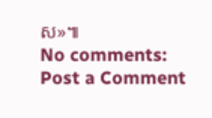ស»៕
No comments:
Post a Comment